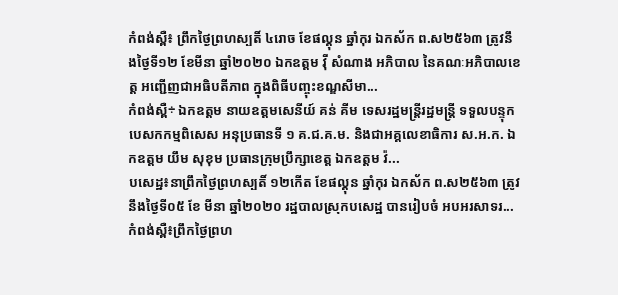កំពង់ស្ពឺ៖ ព្រឹកថ្ងៃព្រហស្បតិ៍ ៤រោច ខែផល្គុន ឆ្នាំកុរ ឯកស័ក ព.ស២៥៦៣ ត្រូវនឹងថ្ងៃទី១២ ខែមីនា ឆ្នាំ២០២០ ឯកឧត្តម វ៉ី សំណាង អភិបាល នៃគណៈអភិបាលខេត្ត អញ្ជើញជាអធិបតីភាព ក្នុងពិធីបញ្ចុះខណ្ឌសីមា...
កំពង់ស្ពឺ÷ ឯកឧត្តម នាយឧត្តមសេនីយ៍ គន់ គីម ទេសរដ្ឋមន្ត្រីរដ្ឋមន្ត្រី ទទួលបន្ទុកបេសកកម្មពិសេស អនុប្រធានទី ១ គ.ជ.គ.ម. និងជាអគ្គលេខាធិការ ស.អ.ក. ឯកឧត្តម យឹម សុខុម ប្រធានក្រុមប្រឹក្សាខេត្ត ឯកឧត្តម វ៉...
បសេដ្ឋ៖នាព្រឹកថ្ងៃព្រហស្បតិ៍ ១២កើត ខែផល្គុន ឆ្នាំកុរ ឯកស័ក ព.ស២៥៦៣ ត្រូវនឹងថ្ងៃទី០៥ ខែ មីនា ឆ្នាំ២០២០ រដ្ឋបាលស្រុកបសេដ្ឋ បានរៀបចំ អបអរសាទរ...
កំពង់ស្ពឺ៖ព្រឹកថ្ងៃព្រហ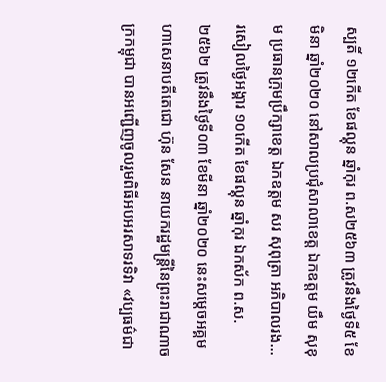ស្បតិ៍ ១២កើត ខែផល្គុន ឆ្នាំកុរ ព.ស២៥៦៣ ត្រូវនឹងថ្ងៃទី៥ ខែមិនា ឆ្នាំ២០២០ នៅសាលប្រជុំសាលាខេត្ត ឯកឧត្តម យឹម សុខុម ប្រធានក្រុមប្រឹក្សាខេត្ត ឯកឧត្តម សរ សុពុត្រា អភិបាលរង...
រសៀលថ្ងៃអង្គារ ១០កើត ខែផល្គុន ឆ្នាំកុរ ឯកស័ក ព.ស.២៥៦២ ត្រូវនឹងថ្ងៃទី០៣ ខែមីនា ឆ្នាំ២០២០ នេះសម្តេចអគ្គមហាសេនាបតីតេជោ ហ៊ុន សែន នាយករដ្ឋមន្ត្រីនៃព្រះរាជាណាចក្រកម្ពុជា បានអញ្ជើញចូលរួមពិធីអបអរសាទរទិវា «វប្បធម៌ជា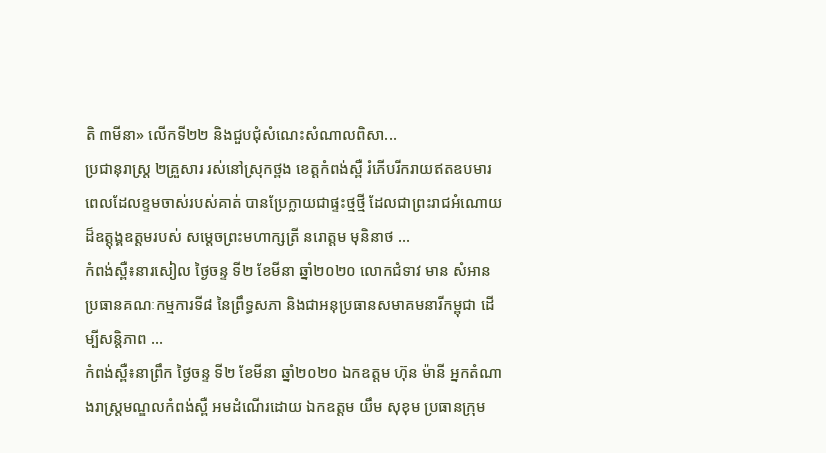តិ ៣មីនា» លើកទី២២ និងជួបជុំសំណេះសំណាលពិសា...
ប្រជានុរាស្ត្រ ២គ្រួសារ រស់នៅស្រុកថ្ពង ខេត្តកំពង់ស្ពឺ រំភេីបរីករាយឥតឧបមារ ពេលដែលខ្ទមចាស់របស់គាត់ បានប្រែក្លាយជាផ្ទះថ្មថ្មី ដែលជាព្រះរាជអំណោយដ៏ឧត្តុង្គឧត្តមរបស់ សម្តេចព្រះមហាក្សត្រី នរោត្តម មុនិនាថ ...
កំពង់ស្ពឺ៖នារសៀល ថ្ងៃចន្ទ ទី២ ខែមីនា ឆ្នាំ២០២០ លោកជំទាវ មាន សំអាន ប្រធានគណៈកម្មការទី៨ នៃព្រឹទ្ធសភា និងជាអនុប្រធានសមាគមនារីកម្ពុជា ដើម្បីសន្តិភាព ...
កំពង់ស្ពឺ៖នាព្រឹក ថ្ងៃចន្ទ ទី២ ខែមីនា ឆ្នាំ២០២០ ឯកឧត្ដម ហ៊ុន ម៉ានី អ្នកតំណាងរាស្ត្រមណ្ឌលកំពង់ស្ពឺ អមដំណើរដោយ ឯកឧត្តម យឹម សុខុម ប្រធានក្រុម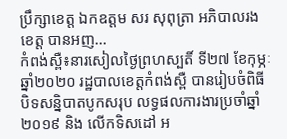ប្រឹក្សាខេត្ត ឯកឧត្តម សរ សុពុត្រា អភិបាលរងខេត្ត បានអញ...
កំពង់ស្ពឺ៖នារសៀលថ្ងៃព្រហស្បតិ៍ ទី២៧ ខែកុម្ភៈ ឆ្នាំ២០២០ រដ្ឋបាលខេត្តកំពង់ស្ពឺ បានរៀបចំពិធីបិទសន្និបាតបូកសរុប លទ្ធផលការងារប្រចាំឆ្នាំ២០១៩ និង លើកទិសដៅ អ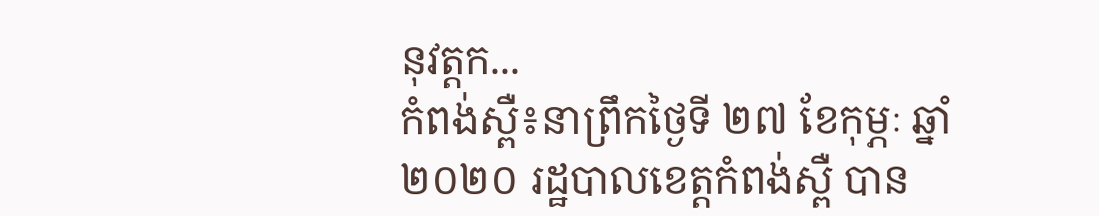នុវត្តក...
កំពង់ស្ពឺ៖នាព្រឹកថ្ងៃទី ២៧ ខែកុម្ភៈ ឆ្នាំ២០២០ រដ្ឋបាលខេត្តកំពង់ស្ពឺ បាន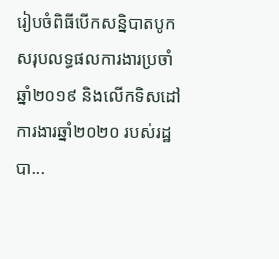រៀបចំពិធីបើកសន្និបាតបូកសរុបលទ្ធផលការងារប្រចាំឆ្នាំ២០១៩ និងលើកទិសដៅការងារឆ្នាំ២០២០ របស់រដ្ឋបា...